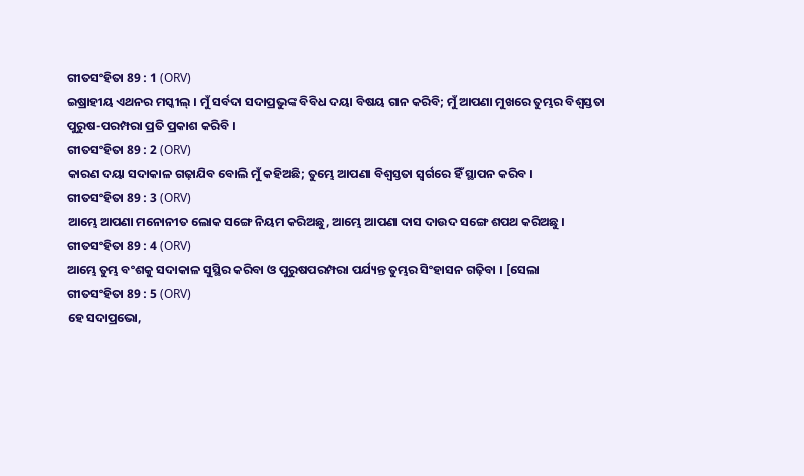ଗୀତସଂହିତା 89 : 1 (ORV)
ଇଷ୍ରାହୀୟ ଏଥନର ମସ୍କୀଲ୍ । ମୁଁ ସର୍ବଦା ସଦାପ୍ରଭୁଙ୍କ ବିବିଧ ଦୟା ବିଷୟ ଗାନ କରିବି; ମୁଁ ଆପଣା ମୁଖରେ ତୁମ୍ଭର ବିଶ୍ଵସ୍ତତା ପୁରୁଷ-ପରମ୍ପରା ପ୍ରତି ପ୍ରକାଶ କରିବି ।
ଗୀତସଂହିତା 89 : 2 (ORV)
କାରଣ ଦୟା ସଦାକାଳ ଗଢ଼ାଯିବ ବୋଲି ମୁଁ କହିଅଛି; ତୁମ୍ଭେ ଆପଣା ବିଶ୍ଵସ୍ତତା ସ୍ଵର୍ଗରେ ହିଁ ସ୍ଥାପନ କରିବ ।
ଗୀତସଂହିତା 89 : 3 (ORV)
ଆମ୍ଭେ ଆପଣା ମନୋନୀତ ଲୋକ ସଙ୍ଗେ ନିୟମ କରିଅଛୁ, ଆମ୍ଭେ ଆପଣା ଦାସ ଦାଉଦ ସଙ୍ଗେ ଶପଥ କରିଅଛୁ ।
ଗୀତସଂହିତା 89 : 4 (ORV)
ଆମ୍ଭେ ତୁମ୍ଭ ବଂଶକୁ ସଦାକାଳ ସୁସ୍ଥିର କରିବା ଓ ପୁରୁଷପରମ୍ପରା ପର୍ଯ୍ୟନ୍ତ ତୁମ୍ଭର ସିଂହାସନ ଗଢ଼ିବା । [ସେଲା
ଗୀତସଂହିତା 89 : 5 (ORV)
ହେ ସଦାପ୍ରଭୋ,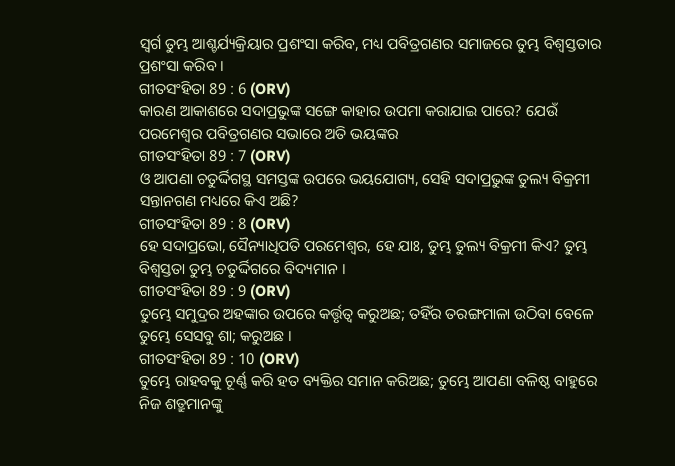ସ୍ଵର୍ଗ ତୁମ୍ଭ ଆଶ୍ଚର୍ଯ୍ୟକ୍ରିୟାର ପ୍ରଶଂସା କରିବ, ମଧ୍ୟ ପବିତ୍ରଗଣର ସମାଜରେ ତୁମ୍ଭ ବିଶ୍ଵସ୍ତତାର ପ୍ରଶଂସା କରିବ ।
ଗୀତସଂହିତା 89 : 6 (ORV)
କାରଣ ଆକାଶରେ ସଦାପ୍ରଭୁଙ୍କ ସଙ୍ଗେ କାହାର ଉପମା କରାଯାଇ ପାରେ? ଯେଉଁ ପରମେଶ୍ଵର ପବିତ୍ରଗଣର ସଭାରେ ଅତି ଭୟଙ୍କର
ଗୀତସଂହିତା 89 : 7 (ORV)
ଓ ଆପଣା ଚତୁର୍ଦ୍ଦିଗସ୍ଥ ସମସ୍ତଙ୍କ ଉପରେ ଭୟଯୋଗ୍ୟ, ସେହି ସଦାପ୍ରଭୁଙ୍କ ତୁଲ୍ୟ ବିକ୍ରମୀ ସନ୍ତାନଗଣ ମଧ୍ୟରେ କିଏ ଅଛି?
ଗୀତସଂହିତା 89 : 8 (ORV)
ହେ ସଦାପ୍ରଭୋ, ସୈନ୍ୟାଧିପତି ପରମେଶ୍ଵର, ହେ ଯାଃ, ତୁମ୍ଭ ତୁଲ୍ୟ ବିକ୍ରମୀ କିଏ? ତୁମ୍ଭ ବିଶ୍ଵସ୍ତତା ତୁମ୍ଭ ଚତୁର୍ଦ୍ଦିଗରେ ବିଦ୍ୟମାନ ।
ଗୀତସଂହିତା 89 : 9 (ORV)
ତୁମ୍ଭେ ସମୁଦ୍ରର ଅହଙ୍କାର ଉପରେ କର୍ତ୍ତୃତ୍ଵ କରୁଅଛ; ତହିଁର ତରଙ୍ଗମାଳା ଉଠିବା ବେଳେ ତୁମ୍ଭେ ସେସବୁ ଶା; କରୁଅଛ ।
ଗୀତସଂହିତା 89 : 10 (ORV)
ତୁମ୍ଭେ ରାହବକୁ ଚୂର୍ଣ୍ଣ କରି ହତ ବ୍ୟକ୍ତିର ସମାନ କରିଅଛ; ତୁମ୍ଭେ ଆପଣା ବଳିଷ୍ଠ ବାହୁରେ ନିଜ ଶତ୍ରୁମାନଙ୍କୁ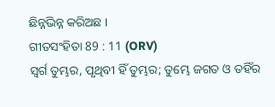ଛିନ୍ନଭିନ୍ନ କରିଅଛ ।
ଗୀତସଂହିତା 89 : 11 (ORV)
ସ୍ଵର୍ଗ ତୁମ୍ଭର, ପୃଥିବୀ ହିଁ ତୁମ୍ଭର; ତୁମ୍ଭେ ଜଗତ ଓ ତହିଁର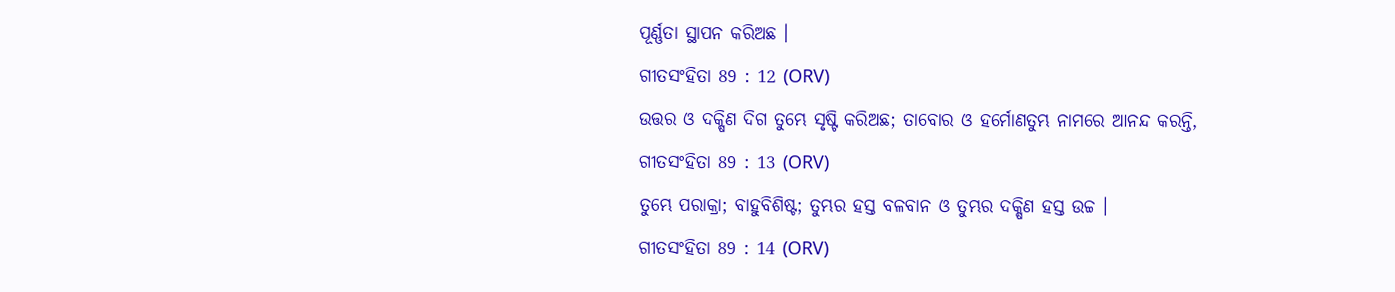ପୂର୍ଣ୍ଣତା ସ୍ଥାପନ କରିଅଛ ।
ଗୀତସଂହିତା 89 : 12 (ORV)
ଉତ୍ତର ଓ ଦକ୍ଷିଣ ଦିଗ ତୁମ୍ଭେ ସୃଷ୍ଟି କରିଅଛ; ତାବୋର ଓ ହର୍ମୋଣତୁମ୍ଭ ନାମରେ ଆନନ୍ଦ କରନ୍ତି,
ଗୀତସଂହିତା 89 : 13 (ORV)
ତୁମ୍ଭେ ପରାକ୍ରା; ବାହୁବିଶିଷ୍ଟ; ତୁମ୍ଭର ହସ୍ତ ବଳବାନ ଓ ତୁମ୍ଭର ଦକ୍ଷିଣ ହସ୍ତ ଉଚ୍ଚ ।
ଗୀତସଂହିତା 89 : 14 (ORV)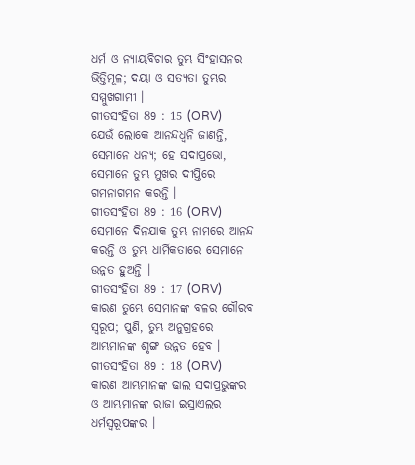ଧର୍ମ ଓ ନ୍ୟାୟବିଚାର ତୁମ୍ଭ ସିଂହାସନର ଭିତ୍ତିମୂଳ; ଦୟା ଓ ସତ୍ୟତା ତୁମ୍ଭର ସମ୍ମୁଖଗାମୀ ।
ଗୀତସଂହିତା 89 : 15 (ORV)
ଯେଉଁ ଲୋକେ ଆନନ୍ଦଧ୍ଵନି ଜାଣନ୍ତି, ସେମାନେ ଧନ୍ୟ; ହେ ସଦାପ୍ରଭୋ, ସେମାନେ ତୁମ୍ଭ ମୁଖର ଦୀପ୍ତିରେ ଗମନାଗମନ କରନ୍ତି ।
ଗୀତସଂହିତା 89 : 16 (ORV)
ସେମାନେ ଦିନଯାକ ତୁମ୍ଭ ନାମରେ ଆନନ୍ଦ କରନ୍ତି ଓ ତୁମ୍ଭ ଧାର୍ମିକତାରେ ସେମାନେ ଉନ୍ନତ ହୁଅନ୍ତି ।
ଗୀତସଂହିତା 89 : 17 (ORV)
କାରଣ ତୁମ୍ଭେ ସେମାନଙ୍କ ବଳର ଗୌରବ ସ୍ଵରୂପ; ପୁଣି, ତୁମ୍ଭ ଅନୁଗ୍ରହରେ ଆମ୍ଭମାନଙ୍କ ଶୃଙ୍ଗ ଉନ୍ନତ ହେବ ।
ଗୀତସଂହିତା 89 : 18 (ORV)
କାରଣ ଆମ୍ଭମାନଙ୍କ ଢାଲ ସଦାପ୍ରଭୁଙ୍କର ଓ ଆମ୍ଭମାନଙ୍କ ରାଜା ଇସ୍ରାଏଲର ଧର୍ମସ୍ଵରୂପଙ୍କର ।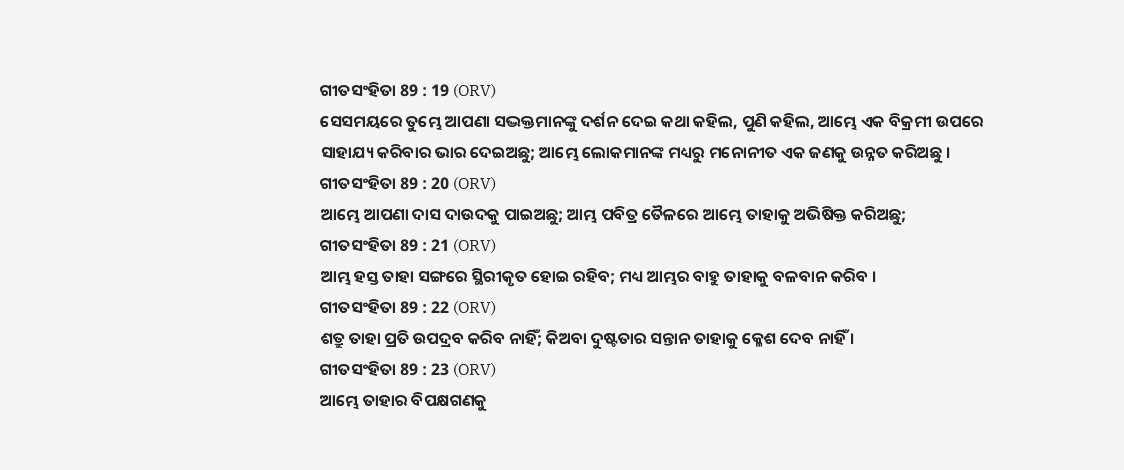ଗୀତସଂହିତା 89 : 19 (ORV)
ସେସମୟରେ ତୁମ୍ଭେ ଆପଣା ସଦ୍ଭକ୍ତମାନଙ୍କୁ ଦର୍ଶନ ଦେଇ କଥା କହିଲ, ପୁଣି କହିଲ, ଆମ୍ଭେ ଏକ ବିକ୍ରମୀ ଉପରେ ସାହାଯ୍ୟ କରିବାର ଭାର ଦେଇଅଛୁ; ଆମ୍ଭେ ଲୋକମାନଙ୍କ ମଧ୍ୟରୁ ମନୋନୀତ ଏକ ଜଣକୁ ଉନ୍ନତ କରିଅଛୁ ।
ଗୀତସଂହିତା 89 : 20 (ORV)
ଆମ୍ଭେ ଆପଣା ଦାସ ଦାଉଦକୁ ପାଇଅଛୁ; ଆମ୍ଭ ପବିତ୍ର ତୈଳରେ ଆମ୍ଭେ ତାହାକୁ ଅଭିଷିକ୍ତ କରିଅଛୁ;
ଗୀତସଂହିତା 89 : 21 (ORV)
ଆମ୍ଭ ହସ୍ତ ତାହା ସଙ୍ଗରେ ସ୍ଥିରୀକୃତ ହୋଇ ରହିବ; ମଧ୍ୟ ଆମ୍ଭର ବାହୁ ତାହାକୁ ବଳବାନ କରିବ ।
ଗୀତସଂହିତା 89 : 22 (ORV)
ଶତ୍ରୁ ତାହା ପ୍ରତି ଉପଦ୍ରବ କରିବ ନାହିଁ; କିଅବା ଦୁଷ୍ଟତାର ସନ୍ତାନ ତାହାକୁ କ୍ଳେଶ ଦେବ ନାହିଁ ।
ଗୀତସଂହିତା 89 : 23 (ORV)
ଆମ୍ଭେ ତାହାର ବିପକ୍ଷଗଣକୁ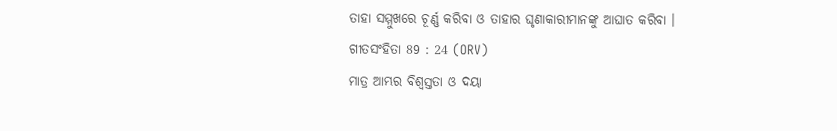ତାହା ସମ୍ମୁଖରେ ଚୂର୍ଣ୍ଣ କରିବା ଓ ତାହାର ଘୃଣାକାରୀମାନଙ୍କୁ ଆଘାତ କରିବା ।
ଗୀତସଂହିତା 89 : 24 (ORV)
ମାତ୍ର ଆମ୍ଭର ବିଶ୍ଵସ୍ତତା ଓ ଦୟା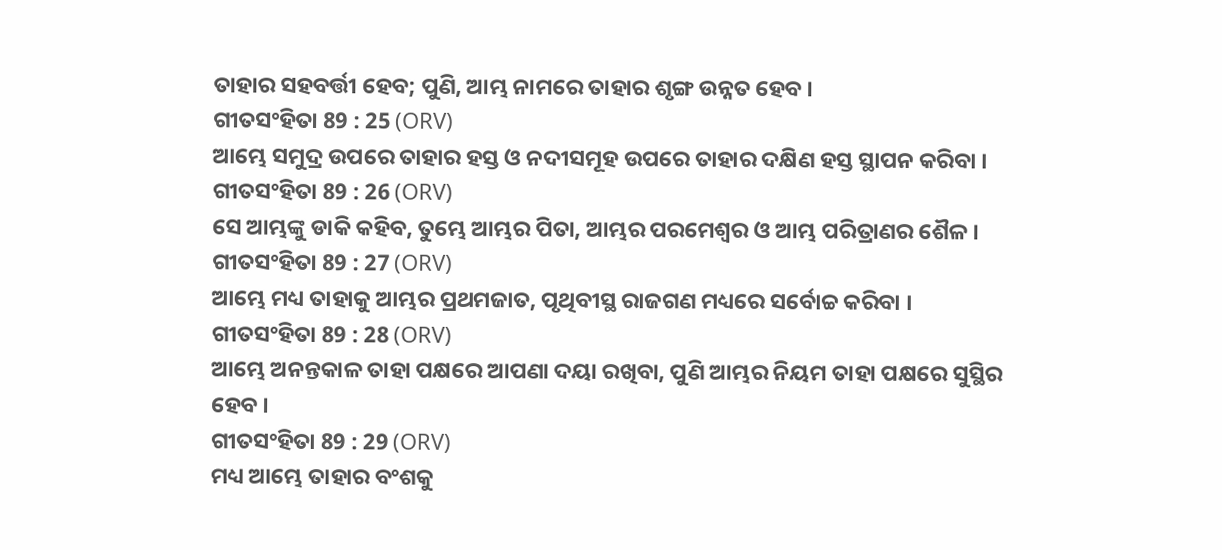ତାହାର ସହବର୍ତ୍ତୀ ହେବ; ପୁଣି, ଆମ୍ଭ ନାମରେ ତାହାର ଶୃଙ୍ଗ ଉନ୍ନତ ହେବ ।
ଗୀତସଂହିତା 89 : 25 (ORV)
ଆମ୍ଭେ ସମୁଦ୍ର ଉପରେ ତାହାର ହସ୍ତ ଓ ନଦୀସମୂହ ଉପରେ ତାହାର ଦକ୍ଷିଣ ହସ୍ତ ସ୍ଥାପନ କରିବା ।
ଗୀତସଂହିତା 89 : 26 (ORV)
ସେ ଆମ୍ଭଙ୍କୁ ଡାକି କହିବ, ତୁମ୍ଭେ ଆମ୍ଭର ପିତା, ଆମ୍ଭର ପରମେଶ୍ଵର ଓ ଆମ୍ଭ ପରିତ୍ରାଣର ଶୈଳ ।
ଗୀତସଂହିତା 89 : 27 (ORV)
ଆମ୍ଭେ ମଧ୍ୟ ତାହାକୁ ଆମ୍ଭର ପ୍ରଥମଜାତ, ପୃଥିବୀସ୍ଥ ରାଜଗଣ ମଧ୍ୟରେ ସର୍ବୋଚ୍ଚ କରିବା ।
ଗୀତସଂହିତା 89 : 28 (ORV)
ଆମ୍ଭେ ଅନନ୍ତକାଳ ତାହା ପକ୍ଷରେ ଆପଣା ଦୟା ରଖିବା, ପୁଣି ଆମ୍ଭର ନିୟମ ତାହା ପକ୍ଷରେ ସୁସ୍ଥିର ହେବ ।
ଗୀତସଂହିତା 89 : 29 (ORV)
ମଧ୍ୟ ଆମ୍ଭେ ତାହାର ବଂଶକୁ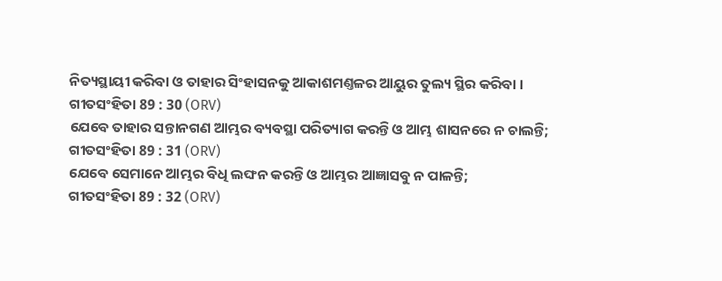ନିତ୍ୟସ୍ଥାୟୀ କରିବା ଓ ତାହାର ସିଂହାସନକୁ ଆକାଶମଣ୍ତଳର ଆୟୁର ତୁଲ୍ୟ ସ୍ଥିର କରିବା ।
ଗୀତସଂହିତା 89 : 30 (ORV)
ଯେବେ ତାହାର ସନ୍ତାନଗଣ ଆମ୍ଭର ବ୍ୟବସ୍ଥା ପରିତ୍ୟାଗ କରନ୍ତି ଓ ଆମ୍ଭ ଶାସନରେ ନ ଚାଲନ୍ତି;
ଗୀତସଂହିତା 89 : 31 (ORV)
ଯେବେ ସେମାନେ ଆମ୍ଭର ବିଧି ଲଙ୍ଘନ କରନ୍ତି ଓ ଆମ୍ଭର ଆଜ୍ଞାସବୁ ନ ପାଳନ୍ତି;
ଗୀତସଂହିତା 89 : 32 (ORV)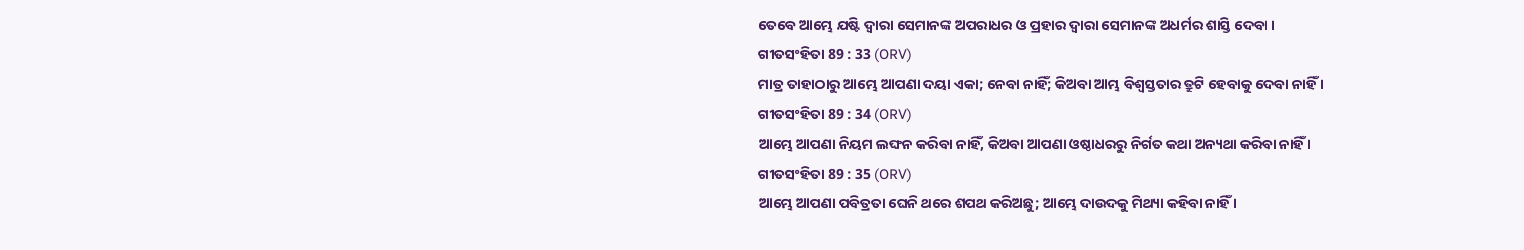ତେବେ ଆମ୍ଭେ ଯଷ୍ଟି ଦ୍ଵାରା ସେମାନଙ୍କ ଅପରାଧର ଓ ପ୍ରହାର ଦ୍ଵାରା ସେମାନଙ୍କ ଅଧର୍ମର ଶାସ୍ତି ଦେବା ।
ଗୀତସଂହିତା 89 : 33 (ORV)
ମାତ୍ର ତାହାଠାରୁ ଆମ୍ଭେ ଆପଣା ଦୟା ଏକା; ନେବା ନାହିଁ; କିଅବା ଆମ୍ଭ ବିଶ୍ଵସ୍ତତାର ତ୍ରୁଟି ହେବାକୁ ଦେବା ନାହିଁ ।
ଗୀତସଂହିତା 89 : 34 (ORV)
ଆମ୍ଭେ ଆପଣା ନିୟମ ଲଙ୍ଘନ କରିବା ନାହିଁ, କିଅବା ଆପଣା ଓଷ୍ଠାଧରରୁ ନିର୍ଗତ କଥା ଅନ୍ୟଥା କରିବା ନାହିଁ ।
ଗୀତସଂହିତା 89 : 35 (ORV)
ଆମ୍ଭେ ଆପଣା ପବିତ୍ରତା ଘେନି ଥରେ ଶପଥ କରିଅଛୁ; ଆମ୍ଭେ ଦାଉଦକୁ ମିଥ୍ୟା କହିବା ନାହିଁ ।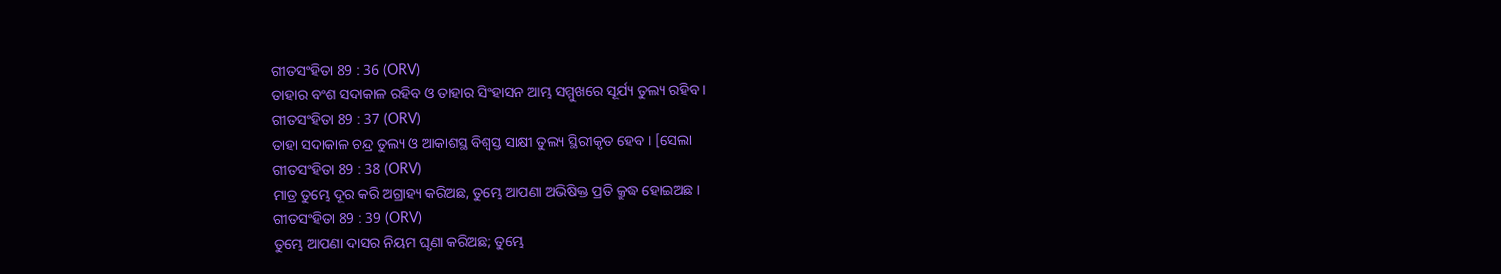ଗୀତସଂହିତା 89 : 36 (ORV)
ତାହାର ବଂଶ ସଦାକାଳ ରହିବ ଓ ତାହାର ସିଂହାସନ ଆମ୍ଭ ସମ୍ମୁଖରେ ସୂର୍ଯ୍ୟ ତୁଲ୍ୟ ରହିବ ।
ଗୀତସଂହିତା 89 : 37 (ORV)
ତାହା ସଦାକାଳ ଚନ୍ଦ୍ର ତୁଲ୍ୟ ଓ ଆକାଶସ୍ଥ ବିଶ୍ଵସ୍ତ ସାକ୍ଷୀ ତୁଲ୍ୟ ସ୍ଥିରୀକୃତ ହେବ । [ସେଲା
ଗୀତସଂହିତା 89 : 38 (ORV)
ମାତ୍ର ତୁମ୍ଭେ ଦୂର କରି ଅଗ୍ରାହ୍ୟ କରିଅଛ, ତୁମ୍ଭେ ଆପଣା ଅଭିଷିକ୍ତ ପ୍ରତି କ୍ରୁଦ୍ଧ ହୋଇଅଛ ।
ଗୀତସଂହିତା 89 : 39 (ORV)
ତୁମ୍ଭେ ଆପଣା ଦାସର ନିୟମ ଘୃଣା କରିଅଛ; ତୁମ୍ଭେ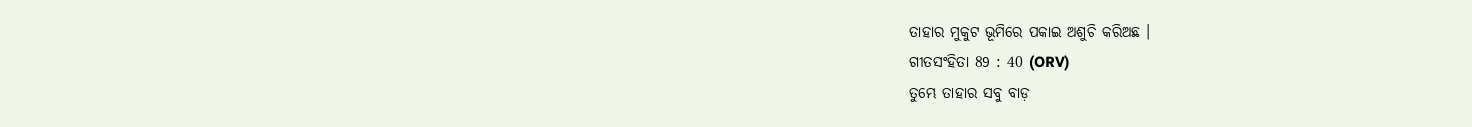ତାହାର ମୁକୁଟ ଭୂମିରେ ପକାଇ ଅଶୁଚି କରିଅଛ ।
ଗୀତସଂହିତା 89 : 40 (ORV)
ତୁମ୍ଭେ ତାହାର ସବୁ ବାଡ଼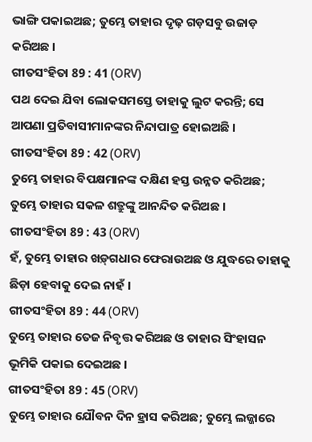ଭାଙ୍ଗି ପକାଇଅଛ; ତୁମ୍ଭେ ତାହାର ଦୃଢ଼ ଗଡ଼ସବୁ ଉଜାଡ଼ କରିଅଛ ।
ଗୀତସଂହିତା 89 : 41 (ORV)
ପଥ ଦେଇ ଯିବା ଲୋକସମସ୍ତେ ତାହାକୁ ଲୁଟ କରନ୍ତି; ସେ ଆପଣା ପ୍ରତିବାସୀମାନଙ୍କର ନିନ୍ଦାପାତ୍ର ହୋଇଅଛି ।
ଗୀତସଂହିତା 89 : 42 (ORV)
ତୁମ୍ଭେ ତାହାର ବିପକ୍ଷମାନଙ୍କ ଦକ୍ଷିଣ ହସ୍ତ ଉନ୍ନତ କରିଅଛ; ତୁମ୍ଭେ ତାହାର ସକଳ ଶତ୍ରୁଙ୍କୁ ଆନନ୍ଦିତ କରିଅଛ ।
ଗୀତସଂହିତା 89 : 43 (ORV)
ହଁ, ତୁମ୍ଭେ ତାହାର ଖଡ଼୍‍ଗଧାର ଫେରାଉଅଛ ଓ ଯୁଦ୍ଧରେ ତାହାକୁ ଛିଡ଼ା ହେବାକୁ ଦେଇ ନାହଁ ।
ଗୀତସଂହିତା 89 : 44 (ORV)
ତୁମ୍ଭେ ତାହାର ତେଜ ନିବୃତ୍ତ କରିଅଛ ଓ ତାହାର ସିଂହାସନ ଭୂମିକି ପକାଇ ଦେଇଅଛ ।
ଗୀତସଂହିତା 89 : 45 (ORV)
ତୁମ୍ଭେ ତାହାର ଯୌବନ ଦିନ ହ୍ରାସ କରିଅଛ; ତୁମ୍ଭେ ଲଜ୍ଜାରେ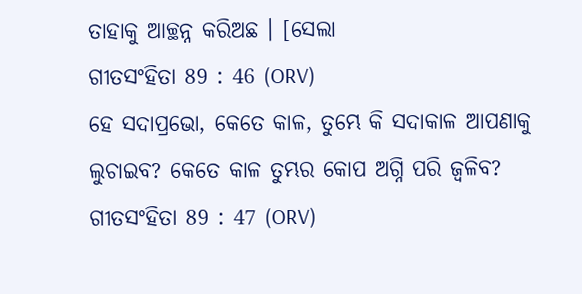ତାହାକୁ ଆଚ୍ଛନ୍ନ କରିଅଛ । [ସେଲା
ଗୀତସଂହିତା 89 : 46 (ORV)
ହେ ସଦାପ୍ରଭୋ, କେତେ କାଳ, ତୁମ୍ଭେ କି ସଦାକାଳ ଆପଣାକୁ ଲୁଚାଇବ? କେତେ କାଳ ତୁମ୍ଭର କୋପ ଅଗ୍ନି ପରି ଜ୍ଵଳିବ?
ଗୀତସଂହିତା 89 : 47 (ORV)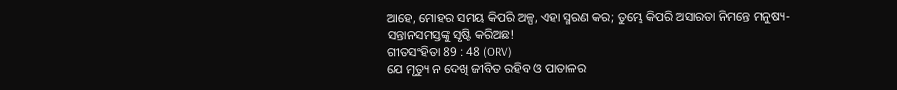ଆହେ, ମୋହର ସମୟ କିପରି ଅଳ୍ପ, ଏହା ସ୍ମରଣ କର; ତୁମ୍ଭେ କିପରି ଅସାରତା ନିମନ୍ତେ ମନୁଷ୍ୟ-ସନ୍ତାନସମସ୍ତଙ୍କୁ ସୃଷ୍ଟି କରିଅଛ!
ଗୀତସଂହିତା 89 : 48 (ORV)
ଯେ ମୃତ୍ୟୁ ନ ଦେଖି ଜୀବିତ ରହିବ ଓ ପାତାଳର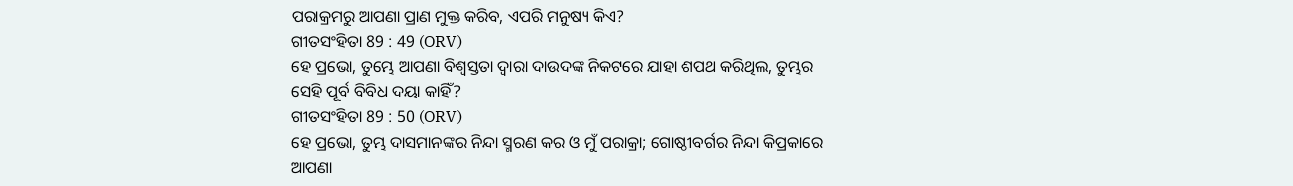ପରାକ୍ରମରୁ ଆପଣା ପ୍ରାଣ ମୁକ୍ତ କରିବ, ଏପରି ମନୁଷ୍ୟ କିଏ?
ଗୀତସଂହିତା 89 : 49 (ORV)
ହେ ପ୍ରଭୋ, ତୁମ୍ଭେ ଆପଣା ବିଶ୍ଵସ୍ତତା ଦ୍ଵାରା ଦାଉଦଙ୍କ ନିକଟରେ ଯାହା ଶପଥ କରିଥିଲ, ତୁମ୍ଭର ସେହି ପୂର୍ବ ବିବିଧ ଦୟା କାହିଁ?
ଗୀତସଂହିତା 89 : 50 (ORV)
ହେ ପ୍ରଭୋ, ତୁମ୍ଭ ଦାସମାନଙ୍କର ନିନ୍ଦା ସ୍ମରଣ କର ଓ ମୁଁ ପରାକ୍ରା; ଗୋଷ୍ଠୀବର୍ଗର ନିନ୍ଦା କିପ୍ରକାରେ ଆପଣା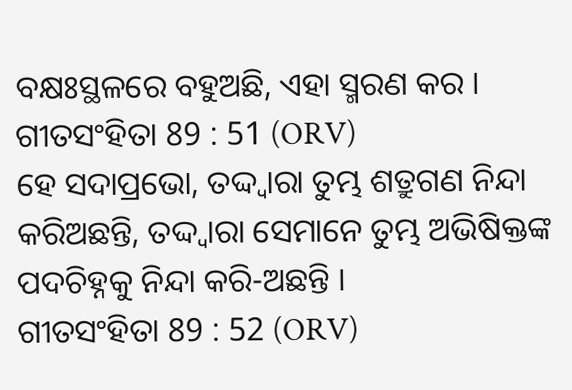ବକ୍ଷଃସ୍ଥଳରେ ବହୁଅଛି, ଏହା ସ୍ମରଣ କର ।
ଗୀତସଂହିତା 89 : 51 (ORV)
ହେ ସଦାପ୍ରଭୋ, ତଦ୍ଦ୍ଵାରା ତୁମ୍ଭ ଶତ୍ରୁଗଣ ନିନ୍ଦା କରିଅଛନ୍ତି, ତଦ୍ଦ୍ଵାରା ସେମାନେ ତୁମ୍ଭ ଅଭିଷିକ୍ତଙ୍କ ପଦଚିହ୍ନକୁ ନିନ୍ଦା କରି-ଅଛନ୍ତି ।
ଗୀତସଂହିତା 89 : 52 (ORV)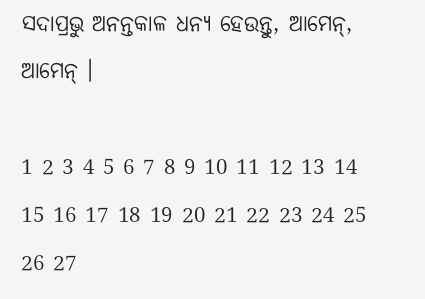ସଦାପ୍ରଭୁ ଅନନ୍ତକାଳ ଧନ୍ୟ ହେଉନ୍ତୁ, ଆମେନ୍, ଆମେନ୍ ।

1 2 3 4 5 6 7 8 9 10 11 12 13 14 15 16 17 18 19 20 21 22 23 24 25 26 27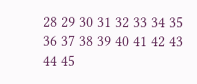28 29 30 31 32 33 34 35 36 37 38 39 40 41 42 43 44 45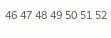46 47 48 49 50 51 52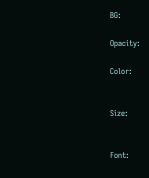BG:

Opacity:

Color:


Size:


Font: